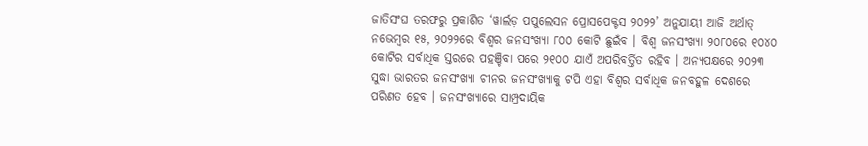ଜାତିସଂଘ ତରଫରୁ ପ୍ରକାଶିତ ‘ୱାର୍ଲଡ଼ ପପୁଲେସନ ପ୍ରୋସପେକ୍ଟସ ୨୦୨୨’ ଅନୁଯାୟୀ ଆଜି ଅର୍ଥାତ୍ ନଭେମ୍ୱର ୧୫, ୨୦୨୨ରେ ବିଶ୍ୱର ଜନସଂଖ୍ୟା ୮୦୦ କୋଟି ଛୁଇଁବ । ବିଶ୍ୱ ଜନସଂଖ୍ୟା ୨୦୮୦ରେ ୧୦୪୦ କୋଟିର ସର୍ବାଧିକ ସ୍ତରରେ ପହଞ୍ଚିବା ପରେ ୨୧୦୦ ଯାଏଁ ଅପରିବର୍ତ୍ତିତ ରହିବ । ଅନ୍ୟପକ୍ଷରେ ୨୦୨୩ ସୁଦ୍ଧା ଭାରତର ଜନସଂଖ୍ୟା ଚୀନର ଜନସଂଖ୍ୟାକୁ ଟପି ଏହା ବିଶ୍ୱର ସର୍ବାଧିକ ଜନବହୁଳ ଦେଶରେ ପରିଣତ ହେବ । ଜନସଂଖ୍ୟାରେ ସାମ୍ପ୍ରଦାୟିକ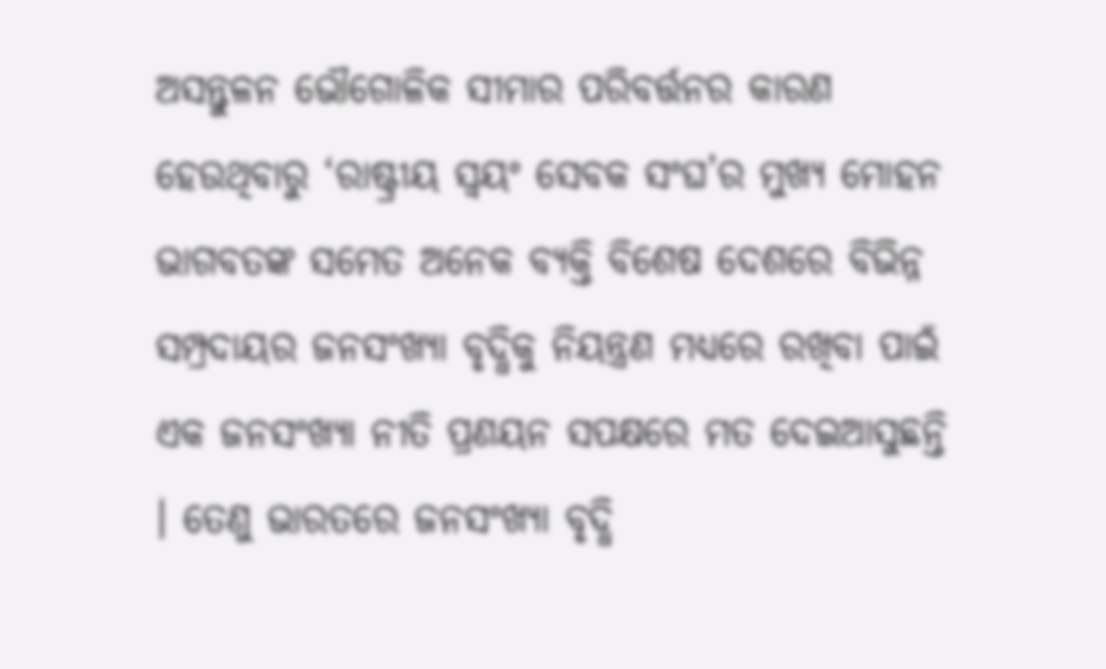ଅସନ୍ତୁଳନ ଭୌଗୋଳିକ ସୀମାର ପରିବର୍ତ୍ତନର କାରଣ ହେଉଥିବାରୁ ‘ରାଷ୍ଟ୍ରୀୟ ସ୍ୱୟଂ ସେବକ ସଂଘ’ର ମୁଖ୍ୟ ମୋହନ ଭାଗବତଙ୍କ ସମେତ ଅନେକ ବ୍ୟକ୍ତି ବିଶେଷ ଦେଶରେ ବିଭିନ୍ନ ସମ୍ପ୍ରଦାୟର ଜନସଂଖ୍ୟା ବୃଦ୍ଧିକୁ ନିୟନ୍ତ୍ରଣ ମଧ୍ୟରେ ରଖିବା ପାଇଁ ଏକ ଜନସଂଖ୍ୟା ନୀତି ପ୍ରଣୟନ ସପକ୍ଷରେ ମତ ଦେଇଆସୁଛନ୍ତି । ତେଣୁ ଭାରତରେ ଜନସଂଖ୍ୟା ବୃଦ୍ଧି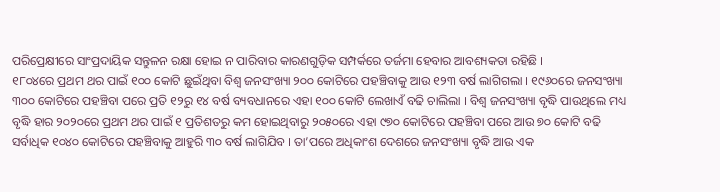ପରିପ୍ରେକ୍ଷୀରେ ସାଂପ୍ରଦାୟିକ ସନ୍ତୁଳନ ରକ୍ଷା ହୋଇ ନ ପାରିବାର କାରଣଗୁଡ଼ିକ ସମ୍ପର୍କରେ ତର୍ଜମା ହେବାର ଆବଶ୍ୟକତା ରହିଛି ।
୧୮୦୪ରେ ପ୍ରଥମ ଥର ପାଇଁ ୧୦୦ କୋଟି ଛୁଇଁଥିବା ବିଶ୍ୱ ଜନସଂଖ୍ୟା ୨୦୦ କୋଟିରେ ପହଞ୍ଚିବାକୁ ଆଉ ୧୨୩ ବର୍ଷ ଲାଗିଗଲା । ୧୯୬୦ରେ ଜନସଂଖ୍ୟା ୩୦୦ କୋଟିରେ ପହଞ୍ଚିବା ପରେ ପ୍ରତି ୧୨ରୁ ୧୪ ବର୍ଷ ବ୍ୟବଧାନରେ ଏହା ୧୦୦ କୋଟି ଲେଖାଏଁ ବଢି ଚାଲିଲା । ବିଶ୍ୱ ଜନସଂଖ୍ୟା ବୃଦ୍ଧି ପାଉଥିଲେ ମଧ୍ୟ ବୃଦ୍ଧି ହାର ୨୦୨୦ରେ ପ୍ରଥମ ଥର ପାଇଁ ୧ ପ୍ରତିଶତରୁ କମ ହୋଇଥିବାରୁ ୨୦୫୦ରେ ଏହା ୯୭୦ କୋଟିରେ ପହଞ୍ଚିବା ପରେ ଆଉ ୭୦ କୋଟି ବଢି ସର୍ବାଧିକ ୧୦୪୦ କୋଟିରେ ପହଞ୍ଚିବାକୁ ଆହୁରି ୩୦ ବର୍ଷ ଲାଗିଯିବ । ତା’ପରେ ଅଧିକାଂଶ ଦେଶରେ ଜନସଂଖ୍ୟା ବୃଦ୍ଧି ଆଉ ଏକ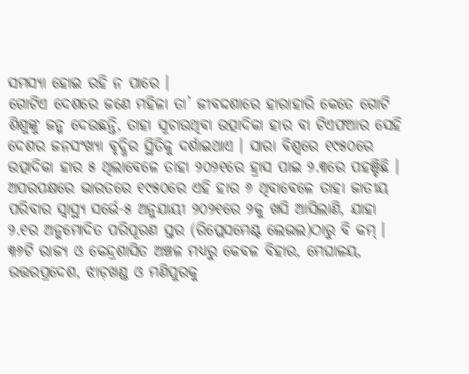ସମସ୍ୟା ହୋଇ ରହି ନ ପାରେ ।
ଗୋଟିଏ ଦେଶରେ ଜଣେ ମହିଳା ତା’ ଜୀବଦ୍ଦଶାରେ ହାରାହାରି କେତେ ଗୋଟି ଶିଶୁଙ୍କୁ ଜନ୍ମ ଦେଉଛନ୍ତି, ତାହା ସୂଚାଉଥିବା ଉତ୍ପାଦିକା ହାର ବା ଟିଏଫଆର ସେହି ଦେଶର ଜନସଂଖ୍ୟା ବୃଦ୍ଧିର ସ୍ଥିତିକୁ ଦର୍ଶାଇଥାଏ । ସାରା ବିଶ୍ୱରେ ୧୯୫୦ରେ ଉତ୍ପାଦିକା ହାର ୫ ଥିଲାବେଳେ ତାହା ୨୦୨୧ରେ ହ୍ରାସ ପାଇ ୨.୩ରେ ପହଞ୍ଚିଛି । ଅପରପକ୍ଷରେ ଭାରତରେ ୧୯୫୦ରେ ଏହି ହାର ୬ ଥିବାବେଳେ ତାହା ଜାତୀୟ ପରିବାର ସ୍ୱାସ୍ଥ୍ୟ ସର୍ଭେ-୫ ଅନୁଯାୟୀ ୨୦୨୧ରେ ୨କୁ ଖସି ଆସିଲାଣି, ଯାହା ୨.୧ର ଅନୁମୋଦିତ ପରିପୂରଣ ସ୍ତର (ରିପ୍ଲେସମେଣ୍ଟ ଲେଭଲ)ଠାରୁ ବି କମ୍ । ୩୬ଟି ରାଜ୍ୟ ଓ କେନ୍ଦ୍ରଶାସିତ ଅଞ୍ଚଳ ମଧ୍ୟରୁ କେବଳ ବିହାର, ମେଘାଳୟ, ଉତ୍ତରପ୍ରଦେଶ, ଝାଡ଼ଖଣ୍ଡ ଓ ମଣିପୁରକୁ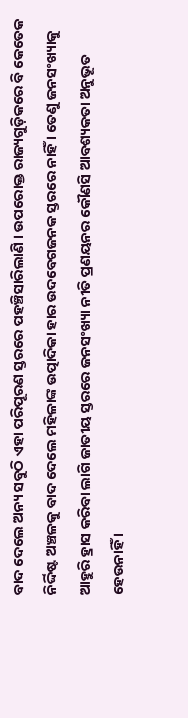ବାଦ ଦେଲେ ଅନ୍ୟ ସବୁଠି ଏହା ପରିପୂରଣ ସ୍ତରରେ ପହଞ୍ଚିସାରିଲାଣି । ଉପରୋକ୍ତ ରାଜ୍ୟଗୁଡ଼ିକରେ ବି କେତେକ ନିର୍ଦ୍ଦିଷ୍ଟ ଅଞ୍ଚଳକୁ ବାଦ ଦେଲେ ମହିଳାଙ୍କ ଉତ୍ପାଦିକା ହାର ଉଦବେଗଜନକ ସ୍ତରରେ ନାହିଁ । ତେଣୁ ଜନସଂଖ୍ୟାକୁ ଆହୁରି ହ୍ରାସ କରିବା ଲାଗି ଜାତୀୟ ସ୍ତରରେ ଜନସଂଖ୍ୟା ନୀତି ପ୍ରଣୟନର କୌଣସି ଆବଶ୍ୟକତା ଅନୁଭୂତ ହେଉନାହିଁ ।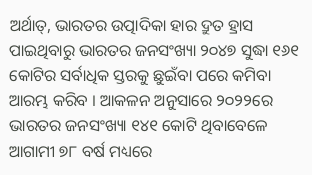ଅର୍ଥାତ୍, ଭାରତର ଉତ୍ପାଦିକା ହାର ଦ୍ରୁତ ହ୍ରାସ ପାଇଥିବାରୁ ଭାରତର ଜନସଂଖ୍ୟା ୨୦୪୭ ସୁଦ୍ଧା ୧୬୧ କୋଟିର ସର୍ବାଧିକ ସ୍ତରକୁ ଛୁଇଁବା ପରେ କମିବା ଆରମ୍ଭ କରିବ । ଆକଳନ ଅନୁସାରେ ୨୦୨୨ରେ ଭାରତର ଜନସଂଖ୍ୟା ୧୪୧ କୋଟି ଥିବାବେଳେ ଆଗାମୀ ୭୮ ବର୍ଷ ମଧ୍ୟରେ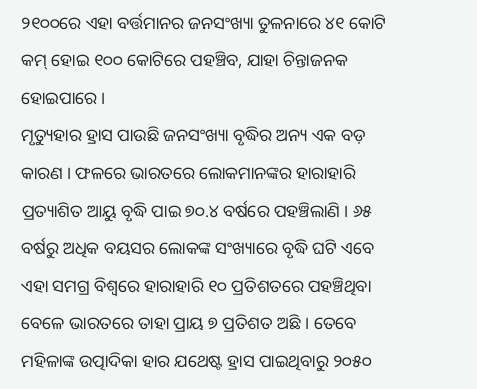୨୧୦୦ରେ ଏହା ବର୍ତ୍ତମାନର ଜନସଂଖ୍ୟା ତୁଳନାରେ ୪୧ କୋଟି କମ୍ ହୋଇ ୧୦୦ କୋଟିରେ ପହଞ୍ଚିବ, ଯାହା ଚିନ୍ତାଜନକ ହୋଇପାରେ ।
ମୃତ୍ୟୁହାର ହ୍ରାସ ପାଉଛି ଜନସଂଖ୍ୟା ବୃଦ୍ଧିର ଅନ୍ୟ ଏକ ବଡ଼ କାରଣ । ଫଳରେ ଭାରତରେ ଲୋକମାନଙ୍କର ହାରାହାରି ପ୍ରତ୍ୟାଶିତ ଆୟୁ ବୃଦ୍ଧି ପାଇ ୭୦.୪ ବର୍ଷରେ ପହଞ୍ଚିଲାଣି । ୬୫ ବର୍ଷରୁ ଅଧିକ ବୟସର ଲୋକଙ୍କ ସଂଖ୍ୟାରେ ବୃଦ୍ଧି ଘଟି ଏବେ ଏହା ସମଗ୍ର ବିଶ୍ୱରେ ହାରାହାରି ୧୦ ପ୍ରତିଶତରେ ପହଞ୍ଚିଥିବା ବେଳେ ଭାରତରେ ତାହା ପ୍ରାୟ ୭ ପ୍ରତିଶତ ଅଛି । ତେବେ ମହିଳାଙ୍କ ଉତ୍ପାଦିକା ହାର ଯଥେଷ୍ଟ ହ୍ରାସ ପାଇଥିବାରୁ ୨୦୫୦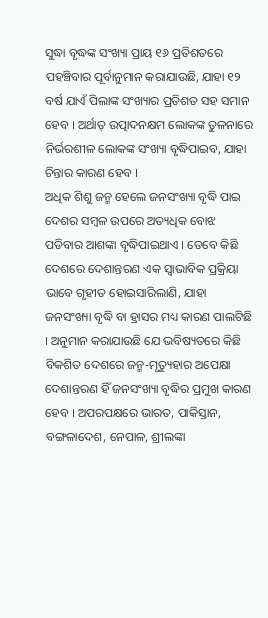ସୁଦ୍ଧା ବୃଦ୍ଧଙ୍କ ସଂଖ୍ୟା ପ୍ରାୟ ୧୬ ପ୍ରତିଶତରେ ପହଞ୍ଚିବାର ପୂର୍ବାନୁମାନ କରାଯାଉଛି, ଯାହା ୧୨ ବର୍ଷ ଯାଏଁ ପିଲାଙ୍କ ସଂଖ୍ୟାର ପ୍ରତିଶତ ସହ ସମାନ ହେବ । ଅର୍ଥାତ୍ ଉତ୍ପାଦନକ୍ଷମ ଲୋକଙ୍କ ତୁଳନାରେ ନିର୍ଭରଶୀଳ ଲୋକଙ୍କ ସଂଖ୍ୟା ବୃଦ୍ଧିପାଇବ, ଯାହା ଚିନ୍ତାର କାରଣ ହେବ ।
ଅଧିକ ଶିଶୁ ଜନ୍ମ ହେଲେ ଜନସଂଖ୍ୟା ବୃଦ୍ଧି ପାଇ ଦେଶର ସମ୍ୱଳ ଉପରେ ଅତ୍ୟଧିକ ବୋଝ ପଡିବାର ଆଶଙ୍କା ବୃଦ୍ଧିପାଇଥାଏ । ତେବେ କିଛି ଦେଶରେ ଦେଶାନ୍ତରଣ ଏକ ସ୍ୱାଭାବିକ ପ୍ରକ୍ରିୟା ଭାବେ ଗୃହୀତ ହୋଇସାରିଲାଣି, ଯାହା ଜନସଂଖ୍ୟା ବୃଦ୍ଧି ବା ହ୍ରାସର ମଧ୍ୟ କାରଣ ପାଲଟିଛି । ଅନୁମାନ କରାଯାଉଛି ଯେ ଭବିଷ୍ୟତରେ କିଛି ବିକଶିତ ଦେଶରେ ଜନ୍ମ-ମୃତ୍ୟୁହାର ଅପେକ୍ଷା ଦେଶାନ୍ତରଣ ହିଁ ଜନସଂଖ୍ୟା ବୃଦ୍ଧିର ପ୍ରମୁଖ କାରଣ ହେବ । ଅପରପକ୍ଷରେ ଭାରତ, ପାକିସ୍ତାନ, ବଙ୍ଗଳାଦେଶ, ନେପାଳ, ଶ୍ରୀଲଙ୍କା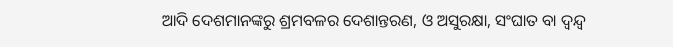ଆଦି ଦେଶମାନଙ୍କରୁ ଶ୍ରମବଳର ଦେଶାନ୍ତରଣ, ଓ ଅସୁରକ୍ଷା, ସଂଘାତ ବା ଦ୍ୱନ୍ଦ୍ୱ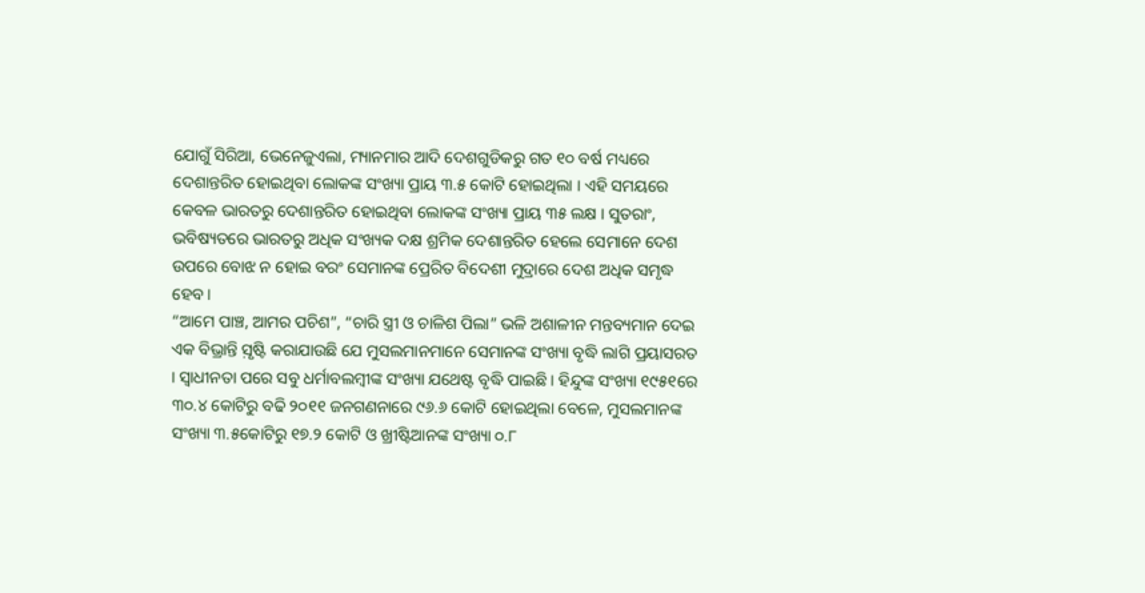ଯୋଗୁଁ ସିରିଆ, ଭେନେଜୁଏଲା, ମ୍ୟାନମାର ଆଦି ଦେଶଗୁଡିକରୁ ଗତ ୧୦ ବର୍ଷ ମଧ୍ୟରେ ଦେଶାନ୍ତରିତ ହୋଇଥିବା ଲୋକଙ୍କ ସଂଖ୍ୟା ପ୍ରାୟ ୩.୫ କୋଟି ହୋଇଥିଲା । ଏହି ସମୟରେ କେବଳ ଭାରତରୁ ଦେଶାନ୍ତରିତ ହୋଇଥିବା ଲୋକଙ୍କ ସଂଖ୍ୟା ପ୍ରାୟ ୩୫ ଲକ୍ଷ । ସୁତରାଂ, ଭବିଷ୍ୟତରେ ଭାରତରୁ ଅଧିକ ସଂଖ୍ୟକ ଦକ୍ଷ ଶ୍ରମିକ ଦେଶାନ୍ତରିତ ହେଲେ ସେମାନେ ଦେଶ ଉପରେ ବୋଝ ନ ହୋଇ ବରଂ ସେମାନଙ୍କ ପ୍ରେରିତ ବିଦେଶୀ ମୁଦ୍ରାରେ ଦେଶ ଅଧିକ ସମୃଦ୍ଧ ହେବ ।
“ଆମେ ପାଞ୍ଚ, ଆମର ପଚିଶ”, “ଚାରି ସ୍ତ୍ରୀ ଓ ଚାଳିଶ ପିଲା” ଭଳି ଅଶାଳୀନ ମନ୍ତବ୍ୟମାନ ଦେଇ ଏକ ବିଭ୍ରାନ୍ତି ସ଼ୃଷ୍ଟି କରାଯାଉଛି ଯେ ମୁସଲମାନମାନେ ସେମାନଙ୍କ ସଂଖ୍ୟା ବୃଦ୍ଧି ଲାଗି ପ୍ରୟାସରତ । ସ୍ୱାଧୀନତା ପରେ ସବୁ ଧର୍ମାବଲମ୍ୱୀଙ୍କ ସଂଖ୍ୟା ଯଥେଷ୍ଟ ବୃଦ୍ଧି ପାଇଛି । ହିନ୍ଦୁଙ୍କ ସଂଖ୍ୟା ୧୯୫୧ରେ ୩୦.୪ କୋଟିରୁ ବଢି ୨୦୧୧ ଜନଗଣନାରେ ୯୬.୬ କୋଟି ହୋଇଥିଲା ବେଳେ, ମୁସଲମାନଙ୍କ ସଂଖ୍ୟା ୩.୫କୋଟିରୁ ୧୭.୨ କୋଟି ଓ ଖ୍ରୀଷ୍ଟିଆନଙ୍କ ସଂଖ୍ୟା ୦.୮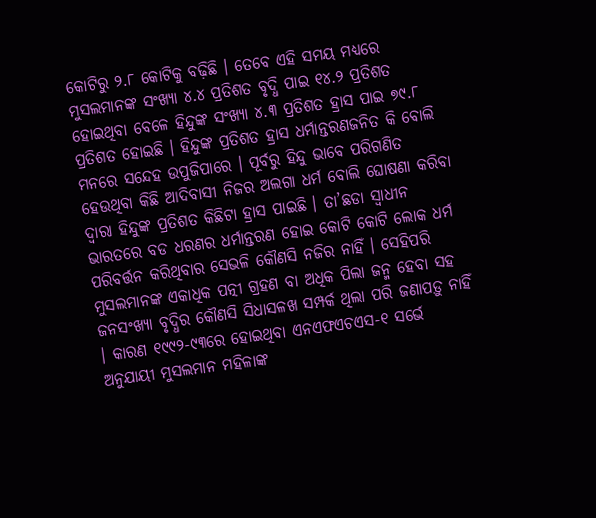କୋଟିରୁ ୨.୮ କୋଟିକୁ ବଢ଼ିଛି । ତେବେ ଏହି ସମୟ ମଧ୍ୟରେ ମୁସଲମାନଙ୍କ ସଂଖ୍ୟା ୪.୪ ପ୍ରତିଶତ ବୃଦ୍ଧି ପାଇ ୧୪.୨ ପ୍ରତିଶତ ହୋଇଥିବା ବେଳେ ହିନ୍ଦୁଙ୍କ ସଂଖ୍ୟା ୪.୩ ପ୍ରତିଶତ ହ୍ରାସ ପାଇ ୭୯.୮ ପ୍ରତିଶତ ହୋଇଛି । ହିନ୍ଦୁଙ୍କ ପ୍ରତିଶତ ହ୍ରାସ ଧର୍ମାନ୍ତରଣଜନିତ କି ବୋଲି ମନରେ ସନ୍ଦେହ ଉପୁଜିପାରେ । ପୂର୍ବରୁ ହିନ୍ଦୁ ଭାବେ ପରିଗଣିତ ହେଉଥିବା କିଛି ଆଦିବାସୀ ନିଜର ଅଲଗା ଧର୍ମ ବୋଲି ଘୋଷଣା କରିବା ଦ୍ୱାରା ହିନ୍ଦୁଙ୍କ ପ୍ରତିଶତ କିଛିଟା ହ୍ରାସ ପାଇଛି । ତା’ଛଡା ସ୍ୱାଧୀନ ଭାରତରେ ବଡ ଧରଣର ଧର୍ମାନ୍ତରଣ ହୋଇ କୋଟି କୋଟି ଲୋକ ଧର୍ମ ପରିବର୍ତ୍ତନ କରିଥିବାର ସେଭଳି କୌଣସି ନଜିର ନାହିଁ । ସେହିପରି ମୁସଲମାନଙ୍କ ଏକାଧିକ ପତ୍ନୀ ଗ୍ରହଣ ବା ଅଧିକ ପିଲା ଜନ୍ମ ହେବା ସହ ଜନସଂଖ୍ୟା ବୃଦ୍ଧିର କୌଣସି ସିଧାସଳଖ ସମ୍ପର୍କ ଥିଲା ପରି ଜଣାପଡ଼ୁ ନାହିଁ । କାରଣ ୧୯୯୨-୯୩ରେ ହୋଇଥିବା ଏନଏଫଏଚଏସ-୧ ସର୍ଭେ ଅନୁଯାୟୀ ମୁସଲମାନ ମହିଳାଙ୍କ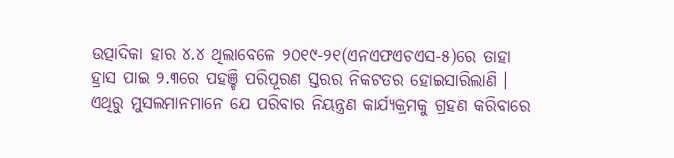ଉତ୍ପାଦିକା ହାର ୪.୪ ଥିଲାବେଳେ ୨୦୧୯-୨୧(ଏନଏଫଏଚଏସ-୫)ରେ ତାହା ହ୍ରାସ ପାଇ ୨.୩ରେ ପହଞ୍ଚି ପରିପୂରଣ ସ୍ତରର ନିକଟତର ହୋଇସାରିଲାଣି । ଏଥିରୁ ମୁସଲମାନମାନେ ଯେ ପରିବାର ନିୟନ୍ତ୍ରଣ କାର୍ଯ୍ୟକ୍ରମକୁ ଗ୍ରହଣ କରିବାରେ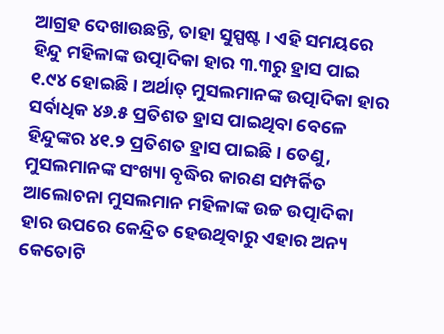ଆଗ୍ରହ ଦେଖାଉଛନ୍ତି, ତାହା ସୁସ୍ପଷ୍ଟ । ଏହି ସମୟରେ ହିନ୍ଦୁ ମହିଳାଙ୍କ ଉତ୍ପାଦିକା ହାର ୩.୩ରୁ ହ୍ରାସ ପାଇ ୧.୯୪ ହୋଇଛି । ଅର୍ଥାତ୍ ମୁସଲମାନଙ୍କ ଉତ୍ପାଦିକା ହାର ସର୍ବାଧିକ ୪୬.୫ ପ୍ରତିଶତ ହ୍ରାସ ପାଇଥିବା ବେଳେ ହିନ୍ଦୁଙ୍କର ୪୧.୨ ପ୍ରତିଶତ ହ୍ରାସ ପାଇଛି । ତେଣୁ, ମୁସଲମାନଙ୍କ ସଂଖ୍ୟା ବୃଦ୍ଧିର କାରଣ ସମ୍ପର୍କିତ ଆଲୋଚନା ମୁସଲମାନ ମହିଳାଙ୍କ ଉଚ୍ଚ ଉତ୍ପାଦିକା ହାର ଉପରେ କେନ୍ଦ୍ରିତ ହେଉଥିବାରୁ ଏହାର ଅନ୍ୟ କେତୋଟି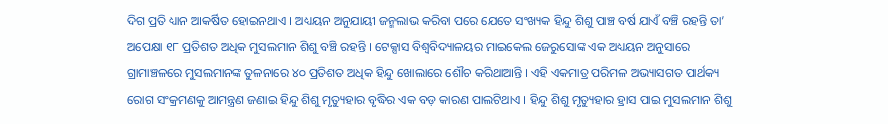ଦିଗ ପ୍ରତି ଧ୍ୟାନ ଆକର୍ଷିତ ହୋଇନଥାଏ । ଅଧ୍ୟୟନ ଅନୁଯାୟୀ ଜନ୍ମଲାଭ କରିବା ପରେ ଯେତେ ସଂଖ୍ୟକ ହିନ୍ଦୁ ଶିଶୁ ପାଞ୍ଚ ବର୍ଷ ଯାଏଁ ବଞ୍ଚି ରହନ୍ତି ତା’ ଅପେକ୍ଷା ୧୮ ପ୍ରତିଶତ ଅଧିକ ମୁସଲମାନ ଶିଶୁ ବଞ୍ଚି ରହନ୍ତି । ଟେକ୍ସାସ ବିଶ୍ୱବିଦ୍ୟାଳୟର ମାଇକେଲ ଜେରୁସୋଙ୍କ ଏକ ଅଧ୍ୟୟନ ଅନୁସାରେ ଗ୍ରାମାଞ୍ଚଳରେ ମୁସଲମାନଙ୍କ ତୁଳନାରେ ୪୦ ପ୍ରତିଶତ ଅଧିକ ହିନ୍ଦୁ ଖୋଲାରେ ଶୌଚ କରିଥାଆନ୍ତି । ଏହି ଏକମାତ୍ର ପରିମଳ ଅଭ୍ୟାସଗତ ପାର୍ଥକ୍ୟ ରୋଗ ସଂକ୍ରମଣକୁ ଆମନ୍ତ୍ରଣ ଜଣାଇ ହିନ୍ଦୁ ଶିଶୁ ମୃତ୍ୟୁହାର ବୃଦ୍ଧିର ଏକ ବଡ଼ କାରଣ ପାଲଟିଥାଏ । ହିନ୍ଦୁ ଶିଶୁ ମୃତ୍ୟୁହାର ହ୍ରାସ ପାଇ ମୁସଲମାନ ଶିଶୁ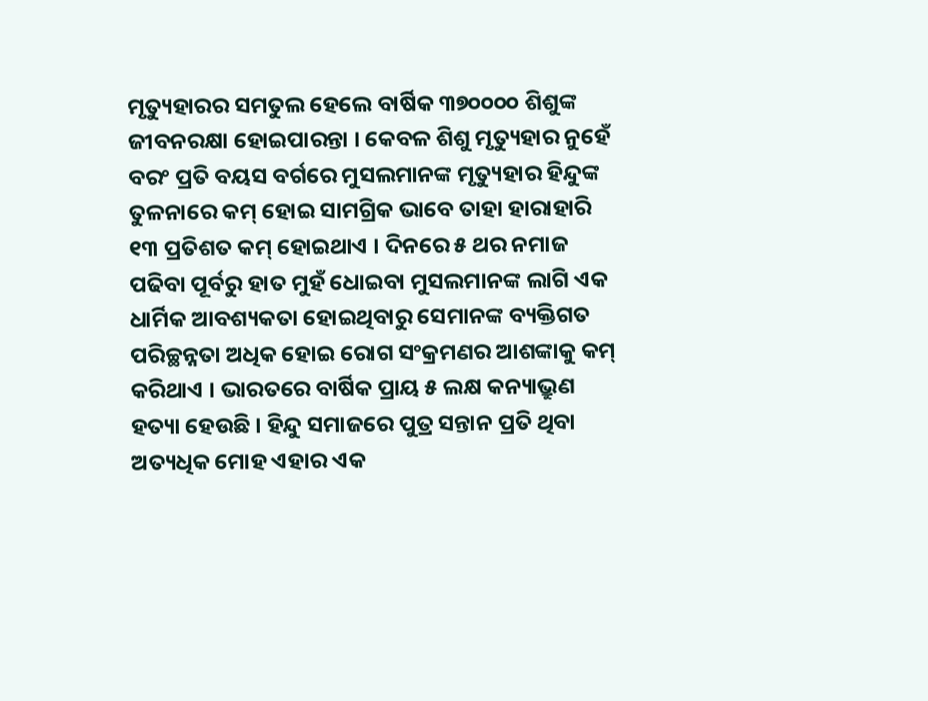ମୃତ୍ୟୁହାରର ସମତୁଲ ହେଲେ ବାର୍ଷିକ ୩୭୦୦୦୦ ଶିଶୁଙ୍କ ଜୀବନରକ୍ଷା ହୋଇପାରନ୍ତା । କେବଳ ଶିଶୁ ମୃତ୍ୟୁହାର ନୁହେଁ ବରଂ ପ୍ରତି ବୟସ ବର୍ଗରେ ମୁସଲମାନଙ୍କ ମୃତ୍ୟୁହାର ହିନ୍ଦୁଙ୍କ ତୁଳନାରେ କମ୍ ହୋଇ ସାମଗ୍ରିକ ଭାବେ ତାହା ହାରାହାରି ୧୩ ପ୍ରତିଶତ କମ୍ ହୋଇଥାଏ । ଦିନରେ ୫ ଥର ନମାଜ ପଢିବା ପୂର୍ବରୁ ହାତ ମୁହଁ ଧୋଇବା ମୁସଲମାନଙ୍କ ଲାଗି ଏକ ଧାର୍ମିକ ଆବଶ୍ୟକତା ହୋଇଥିବାରୁ ସେମାନଙ୍କ ବ୍ୟକ୍ତିଗତ ପରିଚ୍ଛନ୍ନତା ଅଧିକ ହୋଇ ରୋଗ ସଂକ୍ରମଣର ଆଶଙ୍କାକୁ କମ୍ କରିଥାଏ । ଭାରତରେ ବାର୍ଷିକ ପ୍ରାୟ ୫ ଲକ୍ଷ କନ୍ୟାଭ୍ରୁଣ ହତ୍ୟା ହେଉଛି । ହିନ୍ଦୁ ସମାଜରେ ପୁତ୍ର ସନ୍ତାନ ପ୍ରତି ଥିବା ଅତ୍ୟଧିକ ମୋହ ଏହାର ଏକ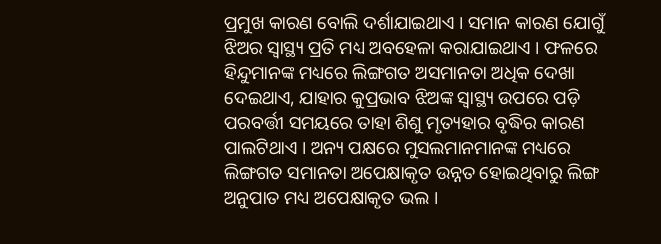ପ୍ରମୁଖ କାରଣ ବୋଲି ଦର୍ଶାଯାଇଥାଏ । ସମାନ କାରଣ ଯୋଗୁଁ ଝିଅର ସ୍ୱାସ୍ଥ୍ୟ ପ୍ରତି ମଧ୍ୟ ଅବହେଳା କରାଯାଇଥାଏ । ଫଳରେ ହିନ୍ଦୁମାନଙ୍କ ମଧ୍ୟରେ ଲିଙ୍ଗଗତ ଅସମାନତା ଅଧିକ ଦେଖା ଦେଇଥାଏ, ଯାହାର କୁପ୍ରଭାବ ଝିଅଙ୍କ ସ୍ୱାସ୍ଥ୍ୟ ଉପରେ ପଡ଼ି ପରବର୍ତ୍ତୀ ସମୟରେ ତାହା ଶିଶୁ ମୃତ୍ୟହାର ବୃଦ୍ଧିର କାରଣ ପାଲଟିଥାଏ । ଅନ୍ୟ ପକ୍ଷରେ ମୁସଲମାନମାନଙ୍କ ମଧ୍ୟରେ ଲିଙ୍ଗଗତ ସମାନତା ଅପେକ୍ଷାକୃତ ଉନ୍ନତ ହୋଇଥିବାରୁ ଲିଙ୍ଗ ଅନୁପାତ ମଧ୍ୟ ଅପେକ୍ଷାକୃତ ଭଲ ।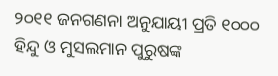୨୦୧୧ ଜନଗଣନା ଅନୁଯାୟୀ ପ୍ରତି ୧୦୦୦ ହିନ୍ଦୁ ଓ ମୁସଲମାନ ପୁରୁଷଙ୍କ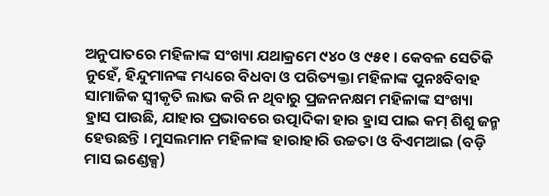ଅନୁପାତରେ ମହିଳାଙ୍କ ସଂଖ୍ୟା ଯଥାକ୍ରମେ ୯୪୦ ଓ ୯୫୧ । କେବଳ ସେତିକି ନୁହେଁ, ହିନ୍ଦୁମାନଙ୍କ ମଧ୍ୟରେ ବିଧବା ଓ ପରିତ୍ୟକ୍ତା ମହିଳାଙ୍କ ପୁନଃବିବାହ ସାମାଜିକ ସ୍ୱୀକୃତି ଲାଭ କରି ନ ଥିବାରୁ ପ୍ରଜନନକ୍ଷମ ମହିଳାଙ୍କ ସଂଖ୍ୟା ହ୍ରାସ ପାଉଛି, ଯାହାର ପ୍ରଭାବରେ ଉତ୍ପାଦିକା ହାର ହ୍ରାସ ପାଇ କମ୍ ଶିଶୁ ଜନ୍ମ ହେଉଛନ୍ତି । ମୁସଲମାନ ମହିଳାଙ୍କ ହାରାହାରି ଉଚ୍ଚତା ଓ ବିଏମଆଇ (ବଡ଼ି ମାସ ଇଣ୍ଡେକ୍ସ)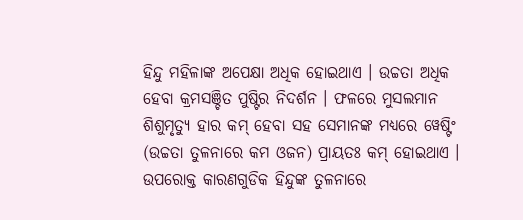ହିନ୍ଦୁ ମହିଳାଙ୍କ ଅପେକ୍ଷା ଅଧିକ ହୋଇଥାଏ । ଉଚ୍ଚତା ଅଧିକ ହେବା କ୍ରମସଞ୍ଚିତ ପୁଷ୍ଟିର ନିଦର୍ଶନ । ଫଳରେ ମୁସଲମାନ ଶିଶୁମୃତ୍ୟୁ ହାର କମ୍ ହେବା ସହ ସେମାନଙ୍କ ମଧ୍ୟରେ ୱେଷ୍ଟିଂ (ଉଚ୍ଚତା ତୁଳନାରେ କମ ଓଜନ) ପ୍ରାୟତଃ କମ୍ ହୋଇଥାଏ । ଉପରୋକ୍ତ କାରଣଗୁଡିକ ହିନ୍ଦୁଙ୍କ ତୁଳନାରେ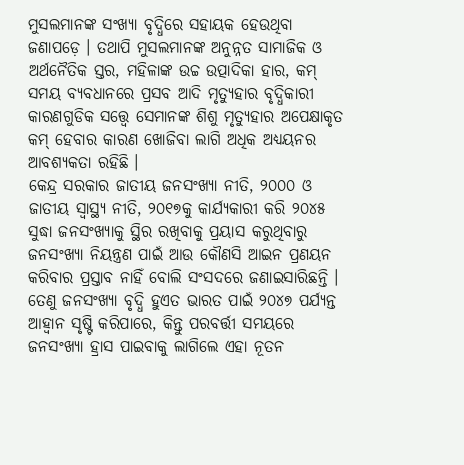ମୁସଲମାନଙ୍କ ସଂଖ୍ୟା ବୃଦ୍ଧିରେ ସହାୟକ ହେଉଥିବା ଜଣାପଡ଼େ । ତଥାପି ମୁସଲମାନଙ୍କ ଅନୁନ୍ନତ ସାମାଜିକ ଓ ଅର୍ଥନୈତିକ ସ୍ତର, ମହିଳାଙ୍କ ଉଚ୍ଚ ଉତ୍ପାଦିକା ହାର, କମ୍ ସମୟ ବ୍ୟବଧାନରେ ପ୍ରସବ ଆଦି ମୃତ୍ୟୁହାର ବୃଦ୍ଧିକାରୀ କାରଣଗୁଡିକ ସତ୍ତ୍ୱେ ସେମାନଙ୍କ ଶିଶୁ ମୃତ୍ୟୁହାର ଅପେକ୍ଷାକୃତ କମ୍ ହେବାର କାରଣ ଖୋଜିବା ଲାଗି ଅଧିକ ଅଧ୍ୟୟନର ଆବଶ୍ୟକତା ରହିଛି ।
କେନ୍ଦ୍ର ସରକାର ଜାତୀୟ ଜନସଂଖ୍ୟା ନୀତି, ୨୦୦୦ ଓ ଜାତୀୟ ସ୍ୱାସ୍ଥ୍ୟ ନୀତି, ୨୦୧୭କୁ କାର୍ଯ୍ୟକାରୀ କରି ୨୦୪୫ ସୁଦ୍ଧା ଜନସଂଖ୍ୟାକୁ ସ୍ଥିର ରଖିବାକୁ ପ୍ରୟାସ କରୁଥିବାରୁ ଜନସଂଖ୍ୟା ନିୟନ୍ତ୍ରଣ ପାଇଁ ଆଉ କୌଣସି ଆଇନ ପ୍ରଣୟନ କରିବାର ପ୍ରସ୍ତାବ ନାହିଁ ବୋଲି ସଂସଦରେ ଜଣାଇସାରିଛନ୍ତି । ତେଣୁ ଜନସଂଖ୍ୟା ବୃଦ୍ଧି ହୁଏତ ଭାରତ ପାଇଁ ୨୦୪୭ ପର୍ଯ୍ୟନ୍ତ ଆହ୍ୱାନ ସୃଷ୍ଟି କରିପାରେ, କିନ୍ତୁ ପରବର୍ତ୍ତୀ ସମୟରେ ଜନସଂଖ୍ୟା ହ୍ରାସ ପାଇବାକୁ ଲାଗିଲେ ଏହା ନୂତନ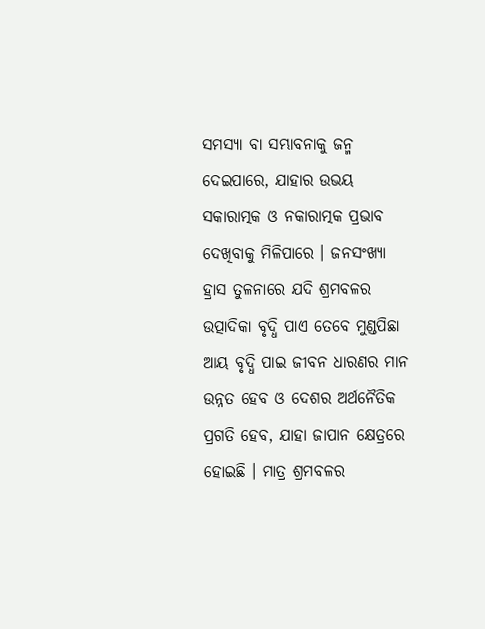ସମସ୍ୟା ବା ସମ୍ଭାବନାକୁ ଜନ୍ମ ଦେଇପାରେ, ଯାହାର ଉଭୟ ସକାରାତ୍ମକ ଓ ନକାରାତ୍ମକ ପ୍ରଭାବ ଦେଖିବାକୁ ମିଳିପାରେ । ଜନସଂଖ୍ୟା ହ୍ରାସ ତୁଳନାରେ ଯଦି ଶ୍ରମବଳର ଉତ୍ପାଦିକା ବୃଦ୍ଧି ପାଏ ତେବେ ମୁଣ୍ଡପିଛା ଆୟ ବୃଦ୍ଧି ପାଇ ଜୀବନ ଧାରଣର ମାନ ଉନ୍ନତ ହେବ ଓ ଦେଶର ଅର୍ଥନୈତିକ ପ୍ରଗତି ହେବ, ଯାହା ଜାପାନ କ୍ଷେତ୍ରରେ ହୋଇଛି । ମାତ୍ର ଶ୍ରମବଳର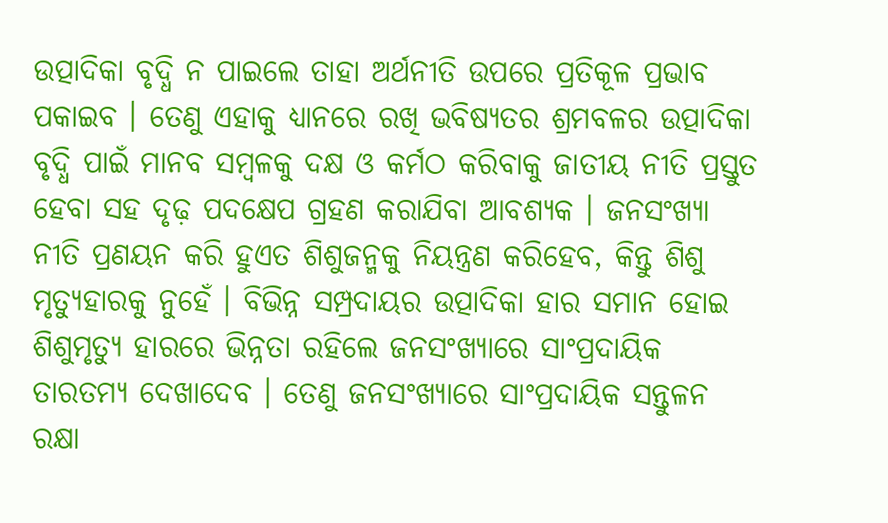ଉତ୍ପାଦିକା ବୃଦ୍ଧି ନ ପାଇଲେ ତାହା ଅର୍ଥନୀତି ଉପରେ ପ୍ରତିକୂଳ ପ୍ରଭାବ ପକାଇବ । ତେଣୁ ଏହାକୁ ଧ୍ୟାନରେ ରଖି ଭବିଷ୍ୟତର ଶ୍ରମବଳର ଉତ୍ପାଦିକା ବୃଦ୍ଧି ପାଇଁ ମାନବ ସମ୍ୱଳକୁ ଦକ୍ଷ ଓ କର୍ମଠ କରିବାକୁ ଜାତୀୟ ନୀତି ପ୍ରସ୍ତୁତ ହେବା ସହ ଦୃଢ଼ ପଦକ୍ଷେପ ଗ୍ରହଣ କରାଯିବା ଆବଶ୍ୟକ । ଜନସଂଖ୍ୟା ନୀତି ପ୍ରଣୟନ କରି ହୁଏତ ଶିଶୁଜନ୍ମକୁ ନିୟନ୍ତ୍ରଣ କରିହେବ, କିନ୍ତୁ ଶିଶୁ ମୃତ୍ୟୁହାରକୁ ନୁହେଁ । ବିଭିନ୍ନ ସମ୍ପ୍ରଦାୟର ଉତ୍ପାଦିକା ହାର ସମାନ ହୋଇ ଶିଶୁମୃତ୍ୟୁ ହାରରେ ଭିନ୍ନତା ରହିଲେ ଜନସଂଖ୍ୟାରେ ସାଂପ୍ରଦାୟିକ ତାରତମ୍ୟ ଦେଖାଦେବ । ତେଣୁ ଜନସଂଖ୍ୟାରେ ସାଂପ୍ରଦାୟିକ ସନ୍ତୁଳନ ରକ୍ଷା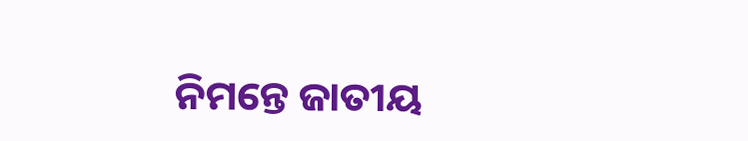ନିମନ୍ତେ ଜାତୀୟ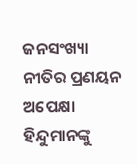ଜନସଂଖ୍ୟା ନୀତିର ପ୍ରଣୟନ ଅପେକ୍ଷା ହିନ୍ଦୁମାନଙ୍କୁ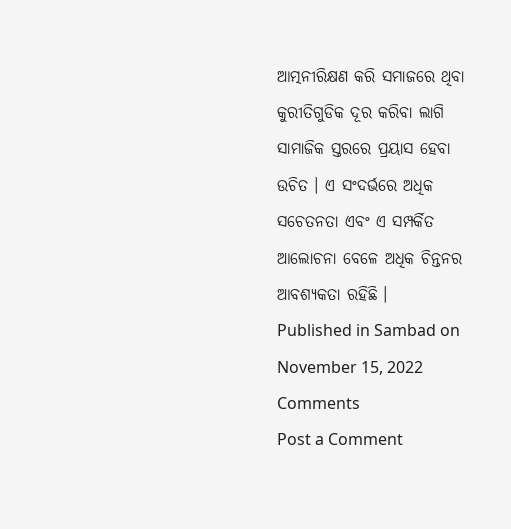ଆତ୍ମନୀରିକ୍ଷଣ କରି ସମାଜରେ ଥିବା କୁରୀତିଗୁଡିକ ଦୂର କରିବା ଲାଗି ସାମାଜିକ ସ୍ତରରେ ପ୍ରୟାସ ହେବା ଉଚିତ । ଏ ସଂଦର୍ଭରେ ଅଧିକ ସଚେତନତା ଏବଂ ଏ ସମ୍ପର୍କିତ ଆଲୋଚନା ବେଳେ ଅଧିକ ଚିନ୍ତନର ଆବଶ୍ୟକତା ରହିଛି ।
Published in Sambad on November 15, 2022
Comments
Post a Comment